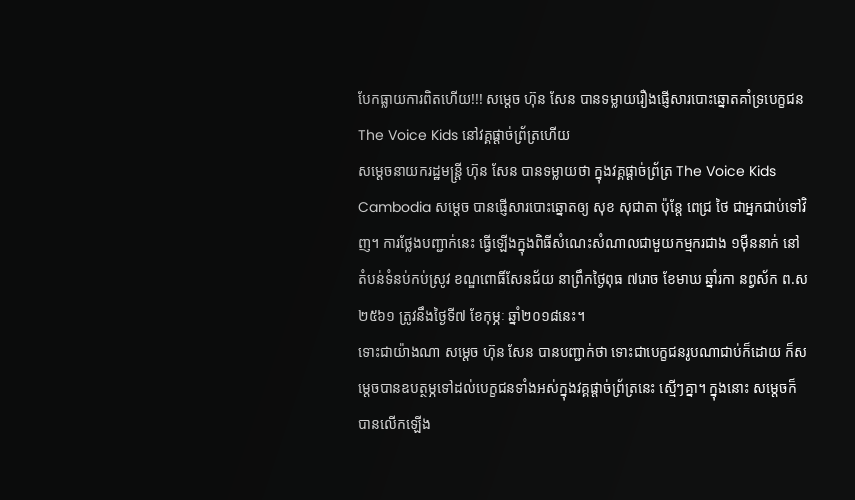បែកធ្លាយការពិតហើយ!!! សម្តេច ហ៊ុន សែន បានទម្លាយរឿងផ្ញើសារបោះឆ្នោតគាំទ្របេក្ខជន The Voice Kids នៅវគ្គផ្តាច់ព្រ័ត្រហើយ
សម្តេចនាយករដ្ឋមន្រ្តី ហ៊ុន សែន បានទម្លាយថា ក្នុងវគ្គផ្តាច់ព្រ័ត្រ The Voice Kids Cambodia សម្តេច បានផ្ញើសារបោះឆ្នោតឲ្យ សុខ សុជាតា ប៉ុន្តែ ពេជ្រ ថៃ ជាអ្នកជាប់ទៅវិញ។ ការថ្លែងបញ្ជាក់នេះ ធ្វើឡើងក្នុងពិធីសំណេះសំណាលជាមួយកម្មករជាង ១ម៉ឺននាក់ នៅតំបន់ទំនប់កប់ស្រូវ ខណ្ឌពោធិ៍សែនជ័យ នាព្រឹកថ្ងៃពុធ ៧រោច ខែមាឃ ឆ្នាំរកា នព្វស័ក ព.ស២៥៦១ ត្រូវនឹងថ្ងៃទី៧ ខែកុម្ភៈ ឆ្នាំ២០១៨នេះ។
ទោះជាយ៉ាងណា សម្តេច ហ៊ុន សែន បានបញ្ជាក់ថា ទោះជាបេក្ខជនរូបណាជាប់ក៏ដោយ ក៏សម្តេចបានឧបត្ថម្ភទៅដល់បេក្ខជនទាំងអស់ក្នុងវគ្គផ្តាច់ព្រ័ត្រនេះ ស្មើៗគ្នា។ ក្នុងនោះ សម្តេចក៏បានលើកឡើង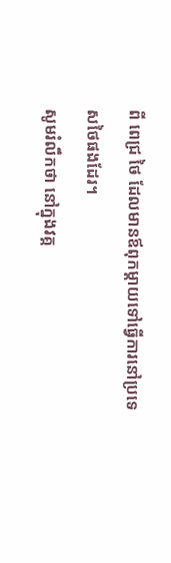ពី ពេជ្រ ថៃ ដែលមានឪពុកម្តាយទៅធ្វើការនៅប្រទេសថៃផងដែរ។
សូមរំលឹកថា នៅក្នុងវគ្គ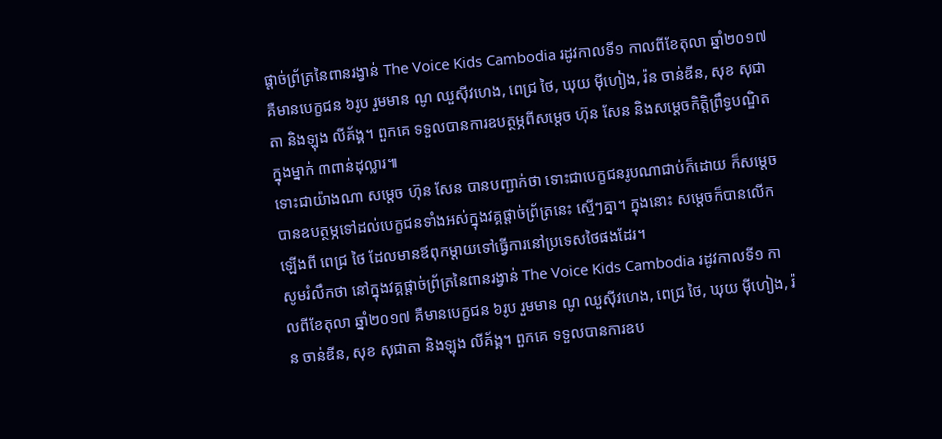ផ្តាច់ព្រ័ត្រនៃពានរង្វាន់ The Voice Kids Cambodia រដូវកាលទី១ កាលពីខែតុលា ឆ្នាំ២០១៧ គឺមានបេក្ខជន ៦រូប រួមមាន ណូ ឈួស៊ីវហេង, ពេជ្រ ថៃ, ឃុយ ម៉ីហៀង, រ៉ន ចាន់ឌីន, សុខ សុជាតា និងឡុង លីគ័ង្គ។ ពួកគេ ទទួលបានការឧបត្ថម្ភពីសម្តេច ហ៊ុន សែន និងសម្តេចកិតិ្តព្រឹទ្ធបណ្ឌិត ក្នុងម្នាក់ ៣ពាន់ដុល្លារ៕
ទោះជាយ៉ាងណា សម្តេច ហ៊ុន សែន បានបញ្ជាក់ថា ទោះជាបេក្ខជនរូបណាជាប់ក៏ដោយ ក៏សម្តេចបានឧបត្ថម្ភទៅដល់បេក្ខជនទាំងអស់ក្នុងវគ្គផ្តាច់ព្រ័ត្រនេះ ស្មើៗគ្នា។ ក្នុងនោះ សម្តេចក៏បានលើកឡើងពី ពេជ្រ ថៃ ដែលមានឪពុកម្តាយទៅធ្វើការនៅប្រទេសថៃផងដែរ។
សូមរំលឹកថា នៅក្នុងវគ្គផ្តាច់ព្រ័ត្រនៃពានរង្វាន់ The Voice Kids Cambodia រដូវកាលទី១ កាលពីខែតុលា ឆ្នាំ២០១៧ គឺមានបេក្ខជន ៦រូប រួមមាន ណូ ឈួស៊ីវហេង, ពេជ្រ ថៃ, ឃុយ ម៉ីហៀង, រ៉ន ចាន់ឌីន, សុខ សុជាតា និងឡុង លីគ័ង្គ។ ពួកគេ ទទួលបានការឧប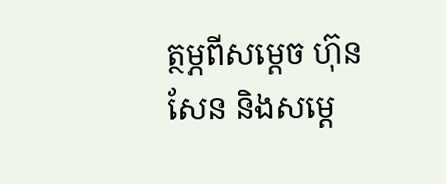ត្ថម្ភពីសម្តេច ហ៊ុន សែន និងសម្តេ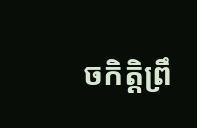ចកិតិ្តព្រឹ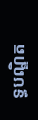ទ្ធបណ្ឌិត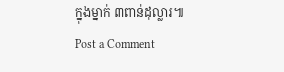ក្នុងម្នាក់ ៣ពាន់ដុល្លារ៕
Post a Comment